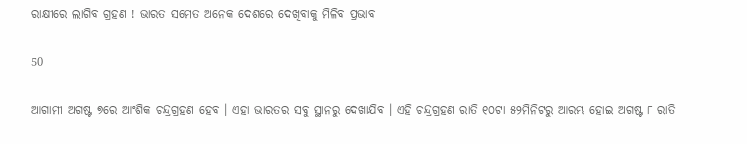ରାକ୍ଷୀରେ ଲାଗିବ ଗ୍ରହଣ ! ଭାରତ ସମେତ ଅନେକ ଦେଶରେ ଦେଖିବାକୁ ମିଳିବ ପ୍ରଭାବ

50

ଆଗାମୀ ଅଗଷ୍ଟ ୭ରେ ଆଂଶିକ ଚନ୍ଦ୍ରଗ୍ରହଣ ହେବ । ଏହା ଭାରତର ସବୁ ସ୍ଥାନରୁ ଦେଖାଯିବ । ଏହି ଚନ୍ଦ୍ରଗ୍ରହଣ ରାତି ୧୦ଟା ୫୨ମିନିଟରୁ ଆରମ୍ଭ ହୋଇ ଅଗଷ୍ଟ ୮ ରାତି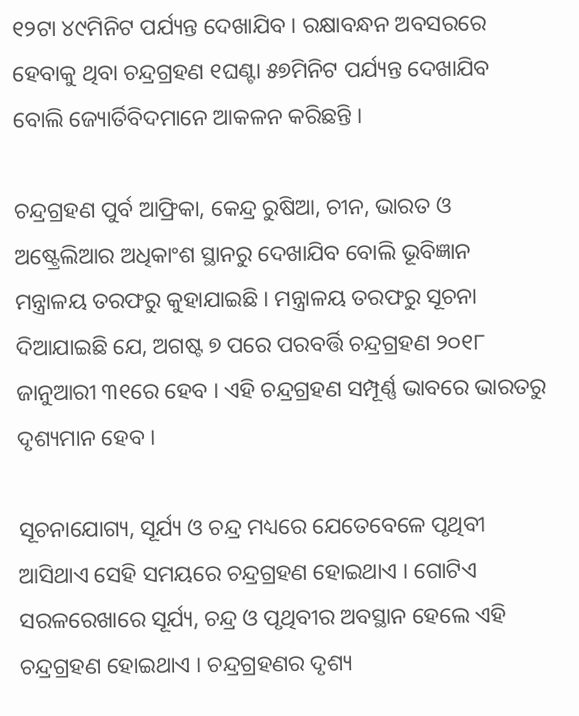୧୨ଟା ୪୯ମିନିଟ ପର୍ଯ୍ୟନ୍ତ ଦେଖାଯିବ । ରକ୍ଷାବନ୍ଧନ ଅବସରରେ ହେବାକୁ ଥିବା ଚନ୍ଦ୍ରଗ୍ରହଣ ୧ଘଣ୍ଟା ୫୭ମିନିଟ ପର୍ଯ୍ୟନ୍ତ ଦେଖାଯିବ ବୋଲି ଜ୍ୟୋର୍ତିବିଦମାନେ ଆକଳନ କରିଛନ୍ତି ।

ଚନ୍ଦ୍ରଗ୍ରହଣ ପୁର୍ବ ଆଫ୍ରିକା, କେନ୍ଦ୍ର ରୁଷିଆ, ଚୀନ, ଭାରତ ଓ ଅଷ୍ଟ୍ରେଲିଆର ଅଧିକାଂଶ ସ୍ଥାନରୁ ଦେଖାଯିବ ବୋଲି ଭୂବିଜ୍ଞାନ ମନ୍ତ୍ରାଳୟ ତରଫରୁ କୁହାଯାଇଛି । ମନ୍ତ୍ରାଳୟ ତରଫରୁ ସୂଚନା ଦିଆଯାଇଛି ଯେ, ଅଗଷ୍ଟ ୭ ପରେ ପରବର୍ତ୍ତି ଚନ୍ଦ୍ରଗ୍ରହଣ ୨୦୧୮ ଜାନୁଆରୀ ୩୧ରେ ହେବ । ଏହି ଚନ୍ଦ୍ରଗ୍ରହଣ ସମ୍ପୂର୍ଣ୍ଣ ଭାବରେ ଭାରତରୁ ଦୃଶ୍ୟମାନ ହେବ ।

ସୂଚନାଯୋଗ୍ୟ, ସୂର୍ଯ୍ୟ ଓ ଚନ୍ଦ୍ର ମଧ୍ୟରେ ଯେତେବେଳେ ପୃଥିବୀ ଆସିଥାଏ ସେହି ସମୟରେ ଚନ୍ଦ୍ରଗ୍ରହଣ ହୋଇଥାଏ । ଗୋଟିଏ ସରଳରେଖାରେ ସୂର୍ଯ୍ୟ, ଚନ୍ଦ୍ର ଓ ପୃଥିବୀର ଅବସ୍ଥାନ ହେଲେ ଏହି ଚନ୍ଦ୍ରଗ୍ରହଣ ହୋଇଥାଏ । ଚନ୍ଦ୍ରଗ୍ରହଣର ଦୃଶ୍ୟ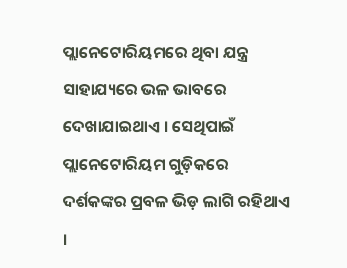ପ୍ଲାନେଟୋରିୟମରେ ଥିବା ଯନ୍ତ୍ର ସାହାଯ୍ୟରେ ଭଳ ଭାବରେ ଦେଖାଯାଇଥାଏ । ସେଥିପାଇଁ ପ୍ଲାନେଟୋରିୟମ ଗୁଡ଼ିକରେ ଦର୍ଶକଙ୍କର ପ୍ରବଳ ଭିଡ଼ ଲାଗି ରହିଥାଏ ।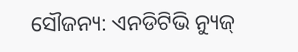ସୌଜନ୍ୟ: ଏନଡିଟିଭି ନ୍ୟୁଜ୍